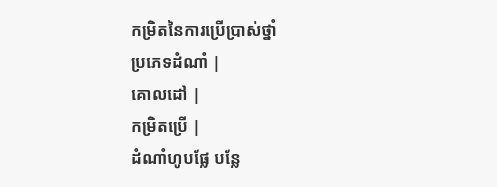កម្រិតនៃការប្រើប្រាស់ថ្នាំ
ប្រភេទដំណាំ |
គោលដៅ |
កម្រិតប្រើ |
ដំណាំហូបផ្លែ បន្លែ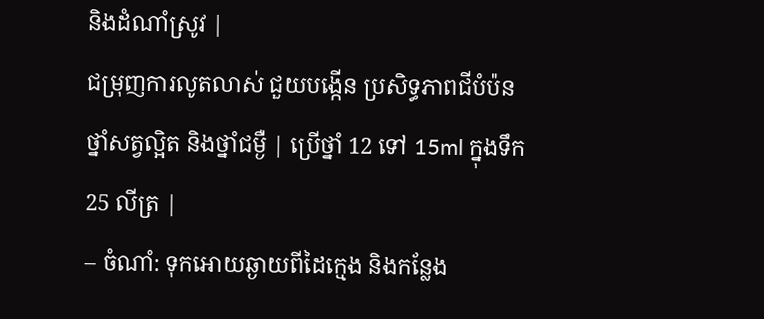និងដំណាំស្រូវ |
ជម្រុញការលូតលាស់ ជួយបង្កើន ប្រសិទ្ធភាពជីបំប៉ន ថ្នាំសត្វល្អិត និងថ្នាំជម្ងឺ | ប្រើថ្នាំ 12 ទៅ 15ml ក្នុងទឹក 25 លីត្រ |
– ចំណាំ: ទុកអោយឆ្ងាយពីដៃក្មេង និងកន្លែង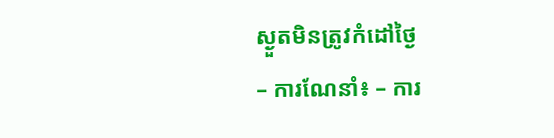ស្ងួតមិនត្រូវកំដៅថ្ងៃ
– ការណែនាំ៖ – ការ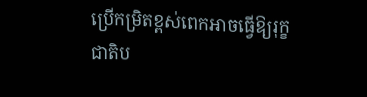ប្រើកម្រិតខ្ពស់ពេកអាចធ្វើឱ្យរុក្ខជាតិប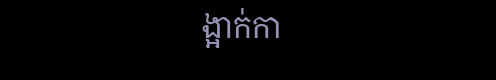ង្អាក់កា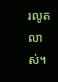រលូតលាស់។